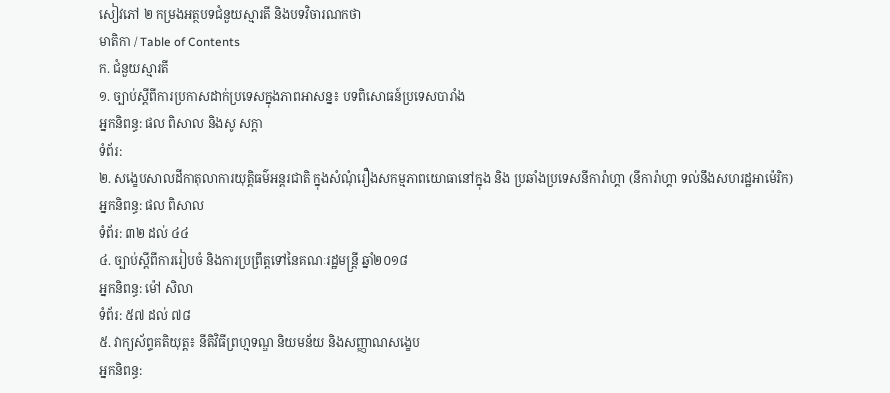សៀវភៅ ២ កម្រងអត្ថបទជំនួយស្មារតី និងបទវិចារណកថា
មាតិកា / Table of Contents
ក. ជំនួយស្មារតី
១. ច្បាប់ស្តីពីការប្រកាសដាក់ប្រទេសក្នុងភាពអាសន្ន៖ បទពិសោធន៍ប្រទេសបារាំង
អ្នកនិពន្ធ: ផល ពិសាល និងសូ សក្តា
ទំព័រ:
២. សង្ខេបសាលដីកាតុលាការយុត្តិធម៌អន្តរជាតិ ក្នុងសំណុំរឿងសកម្មភាពយោធានៅក្នុង និង ប្រឆាំងប្រទេសនីការ៉ាហ្គា (នីការ៉ាហ្គា ទល់នឹងសហរដ្ឋអាម៉េរិក)
អ្នកនិពន្ធ: ផល ពិសាល
ទំព័រ: ៣២ ដល់ ៤៤
៤. ច្បាប់ស្តីពីការរៀបចំ និងការប្រព្រឹត្តទៅនៃគណៈរដ្ឋមន្ត្រី ឆ្នាំ២០១៨
អ្នកនិពន្ធ: ម៉ៅ សិលា
ទំព័រ: ៥៧ ដល់ ៧៨
៥. វាក្យស័ព្ទគតិយុត្ត៖ នីតិវិធីព្រហ្មទណ្ឌ និយមន័យ និងសញ្ញាណសង្ខេប
អ្នកនិពន្ធ: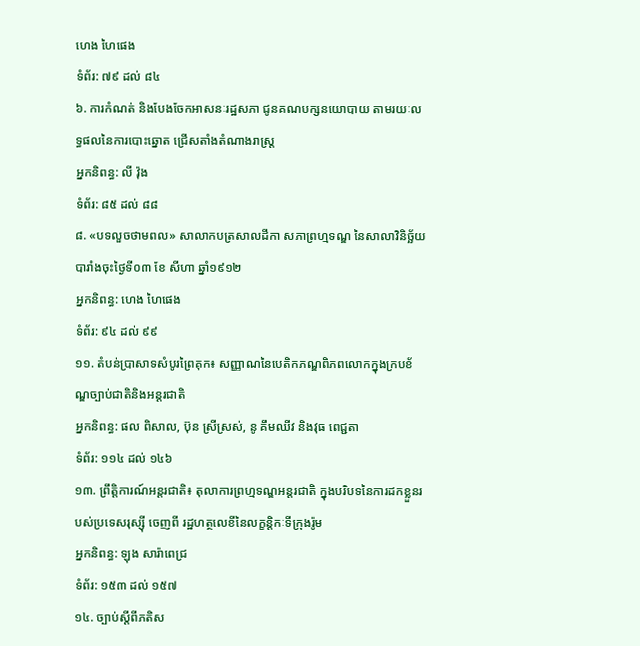ហេង ហៃផេង
ទំព័រ: ៧៩ ដល់ ៨៤
៦. ការកំណត់ និងបែងចែកអាសនៈរដ្ឋសភា ជូនគណបក្សនយោបាយ តាមរយៈលទ្ធផលនៃការបោះឆ្នោត ជ្រើសតាំងតំណាងរាស្ត្រ
អ្នកនិពន្ធ: លី វ៉ុង
ទំព័រ: ៨៥ ដល់ ៨៨
៨. «បទលួចថាមពល» សាលាកបត្រសាលដីកា សភាព្រហ្មទណ្ឌ នៃសាលាវិនិច្ឆ័យបារាំងចុះថ្ងៃទី០៣ ខែ សីហា ឆ្នាំ១៩១២
អ្នកនិពន្ធ: ហេង ហៃផេង
ទំព័រ: ៩៤ ដល់ ៩៩
១១. តំបន់ប្រាសាទសំបូរព្រៃគុក៖ សញ្ញាណនៃបេតិកភណ្ឌពិភពលោកក្នុងក្របខ័ណ្ឌច្បាប់ជាតិនិងអន្តរជាតិ
អ្នកនិពន្ធ: ផល ពិសាល, ប៊ុន ស្រីស្រស់, នូ គឹមឈីវ និងវុធ ពេជ្ជតា
ទំព័រ: ១១៤ ដល់ ១៤៦
១៣. ព្រឹត្តិការណ៍អន្តរជាតិ៖ តុលាការព្រហ្មទណ្ឌអន្តរជាតិ ក្នុងបរិបទនៃការដកខ្លួនរបស់ប្រទេសរុស្ស៊ី ចេញពី រដ្ឋហត្ថលេខីនៃលក្ខន្តិកៈទីក្រុងរ៉ូម
អ្នកនិពន្ធ: ឡុង សារ៉ាពេជ្រ
ទំព័រ: ១៥៣ ដល់ ១៥៧
១៤. ច្បាប់ស្តីពីភតិស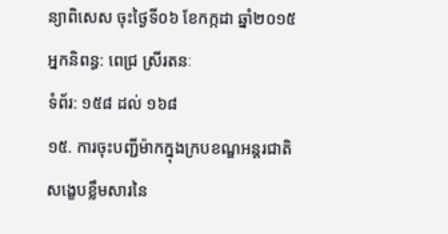ន្យាពិសេស ចុះថ្ងៃទី០៦ ខែកក្កដា ឆ្នាំ២០១៥
អ្នកនិពន្ធ: ពេជ្រ ស្រីរតនៈ
ទំព័រ: ១៥៨ ដល់ ១៦៨
១៥. ការចុះបញ្ជីម៉ាកក្នុងក្របខណ្ឌអន្តរជាតិ សង្ខេបខ្លឹមសារនៃ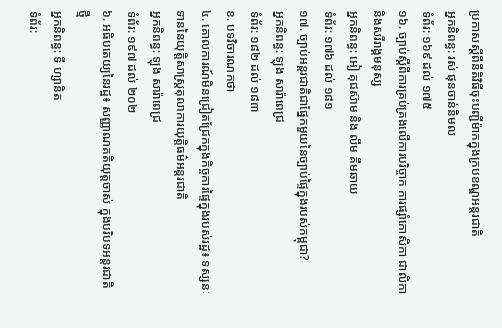ប្រកាសស្តីពីនីតិវិធីចុះបញ្ជីម៉ាកក្នុងក្របខណ្ឌអន្តរជាតិ
អ្នកនិពន្ធ: រស់ ផុនចាន់និមល
ទំព័រ: ១៦៩ ដល់ ១៧៥
១៦. ច្បាប់ស្តីពីការគ្រប់គ្រងលើការបរិច្ចាក ការផ្សាំកោសិកា ជាលិកា និងសរីរាង្គមនុស្ស
អ្នកនិពន្ធ: អៀ គុជស៊ាម និង លឹម គឹមឆាយ
ទំព័រ: ១៧៦ ដល់ ១៨១
១៧. ច្បាប់អន្តរជាតិជាផ្នែកមួយនៃច្បាប់ផ្ទៃក្នុងរបស់កម្ពុជា?
អ្នកនិពន្ធ: ឡុង សារ៉ាពេជ្រ
ទំព័រ: ១៨២ ដល់ ១៨៣
ខ. បទវិចារណកថា
៤. គោលការណ៍មិនជ្រៀតជ្រែកក្នុងកិច្ចការផ្ទៃក្នុងរបស់រដ្ឋ៖ ទស្សនៈទាននៃយុត្តិសាស្រ្តតុលាការយុត្តិធម៌អន្តរជាតិ
អ្នកនិពន្ធ: ឡុង សារ៉ាពេជ្រ
ទំព័រ: ១៩៧ ដល់ ២០២
៦. អធិបតេយ្យនៃរដ្ឋ៖ សញ្ញាណគតិយុត្តចាស់ ក្នុងបរិបទអន្តរជាតិថ្មី
អ្នកនិពន្ធ: ទី ហ្សានិត
ទំព័រ: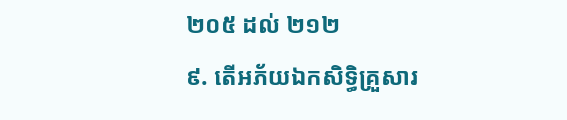២០៥ ដល់ ២១២
៩. តើអភ័យឯកសិទ្ធិគ្រួសារ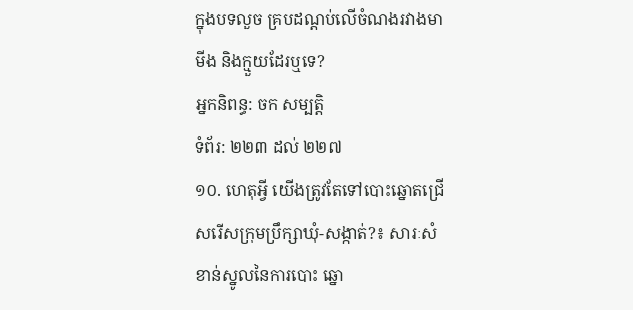ក្នុងបទលួច គ្របដណ្តប់លើចំណងរវាងមាមីង និងក្មួយដែរឬទេ?
អ្នកនិពន្ធ: ចក សម្បត្តិ
ទំព័រ: ២២៣ ដល់ ២២៧
១០. ហេតុអ្វី យើងត្រូវតែទៅបោះឆ្នោតជ្រើសរើសក្រុមប្រឹក្សាឃុំ-សង្កាត់?៖ សារៈសំខាន់ស្នូលនៃការបោះ ឆ្នោ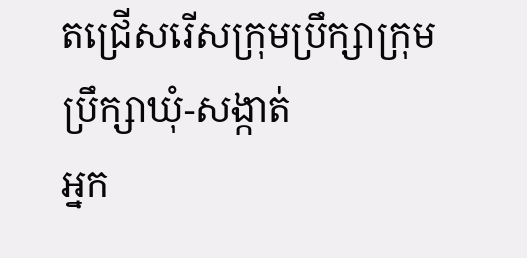តជ្រើសរើសក្រុមប្រឹក្សាក្រុមប្រឹក្សាឃុំ-សង្កាត់
អ្នក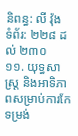និពន្ធ: លី វ៉ុង
ទំព័រ: ២២៨ ដល់ ២៣០
១១. យុទ្ធសាស្ត្រ និងអាទិភាពសម្រាប់ការកែទម្រង់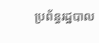ប្រព័ន្ធរដ្ឋបាល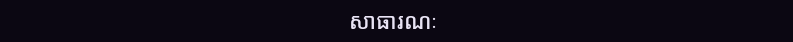សាធារណៈ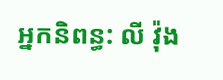អ្នកនិពន្ធ: លី វ៉ុង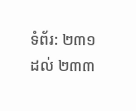ទំព័រ: ២៣១ ដល់ ២៣៣